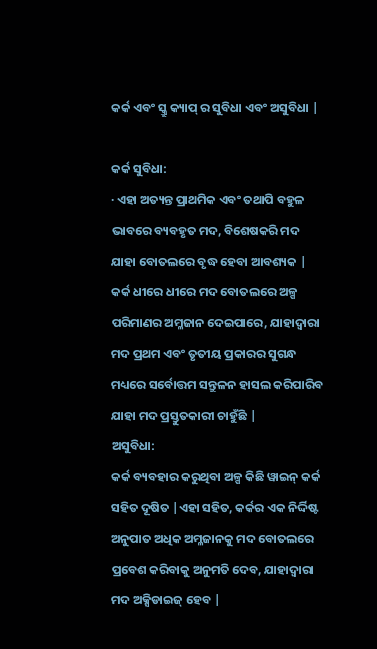କର୍କ ଏବଂ ସ୍କ୍ରୁ କ୍ୟାପ୍ ର ସୁବିଧା ଏବଂ ଅସୁବିଧା |

କର୍କ ସୁବିଧା:
· ଏହା ଅତ୍ୟନ୍ତ ପ୍ରାଥମିକ ଏବଂ ତଥାପି ବହୁଳ ଭାବରେ ବ୍ୟବହୃତ ମଦ, ବିଶେଷକରି ମଦ ଯାହା ବୋତଲରେ ବୃଦ୍ଧ ହେବା ଆବଶ୍ୟକ |
କର୍କ ଧୀରେ ଧୀରେ ମଦ ବୋତଲରେ ଅଳ୍ପ ପରିମାଣର ଅମ୍ଳଜାନ ଦେଇପାରେ, ଯାହାଦ୍ୱାରା ମଦ ପ୍ରଥମ ଏବଂ ତୃତୀୟ ପ୍ରକାରର ସୁଗନ୍ଧ ମଧ୍ୟରେ ସର୍ବୋତ୍ତମ ସନ୍ତୁଳନ ହାସଲ କରିପାରିବ ଯାହା ମଦ ପ୍ରସ୍ତୁତକାରୀ ଚାହୁଁଛି |
ଅସୁବିଧା:
କର୍କ ବ୍ୟବହାର କରୁଥିବା ଅଳ୍ପ କିଛି ୱାଇନ୍ କର୍କ ସହିତ ଦୂଷିତ |ଏହା ସହିତ, କର୍କର ଏକ ନିର୍ଦ୍ଦିଷ୍ଟ ଅନୁପାତ ଅଧିକ ଅମ୍ଳଜାନକୁ ମଦ ବୋତଲରେ ପ୍ରବେଶ କରିବାକୁ ଅନୁମତି ଦେବ, ଯାହାଦ୍ୱାରା ମଦ ଅକ୍ସିଡାଇଜ୍ ହେବ |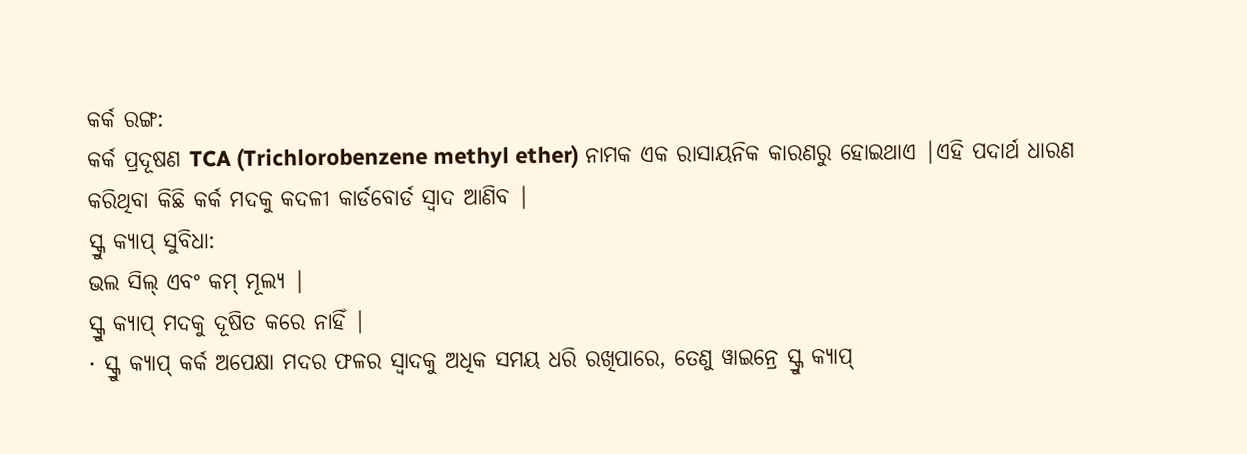କର୍କ ରଙ୍ଗ:
କର୍କ ପ୍ରଦୂଷଣ TCA (Trichlorobenzene methyl ether) ନାମକ ଏକ ରାସାୟନିକ କାରଣରୁ ହୋଇଥାଏ |ଏହି ପଦାର୍ଥ ଧାରଣ କରିଥିବା କିଛି କର୍କ ମଦକୁ କଦଳୀ କାର୍ଡବୋର୍ଡ ସ୍ୱାଦ ଆଣିବ |
ସ୍କ୍ରୁ କ୍ୟାପ୍ ସୁବିଧା:
ଭଲ ସିଲ୍ ଏବଂ କମ୍ ମୂଲ୍ୟ |
ସ୍କ୍ରୁ କ୍ୟାପ୍ ମଦକୁ ଦୂଷିତ କରେ ନାହିଁ |
· ସ୍କ୍ରୁ କ୍ୟାପ୍ କର୍କ ଅପେକ୍ଷା ମଦର ଫଳର ସ୍ବାଦକୁ ଅଧିକ ସମୟ ଧରି ରଖିପାରେ, ତେଣୁ ୱାଇନ୍ରେ ସ୍କ୍ରୁ କ୍ୟାପ୍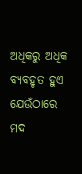ଅଧିକରୁ ଅଧିକ ବ୍ୟବହୃତ ହୁଏ ଯେଉଁଠାରେ ମଦ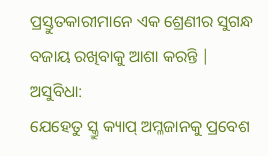ପ୍ରସ୍ତୁତକାରୀମାନେ ଏକ ଶ୍ରେଣୀର ସୁଗନ୍ଧ ବଜାୟ ରଖିବାକୁ ଆଶା କରନ୍ତି |
ଅସୁବିଧା:
ଯେହେତୁ ସ୍କ୍ରୁ କ୍ୟାପ୍ ଅମ୍ଳଜାନକୁ ପ୍ରବେଶ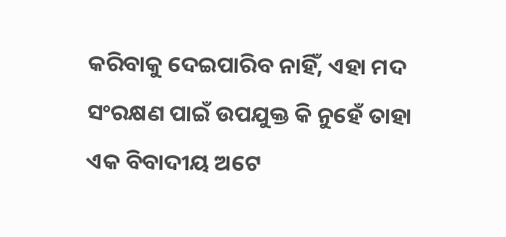କରିବାକୁ ଦେଇପାରିବ ନାହିଁ, ଏହା ମଦ ସଂରକ୍ଷଣ ପାଇଁ ଉପଯୁକ୍ତ କି ନୁହେଁ ତାହା ଏକ ବିବାଦୀୟ ଅଟେ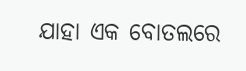ଯାହା ଏକ ବୋତଲରେ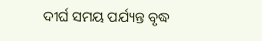ଦୀର୍ଘ ସମୟ ପର୍ଯ୍ୟନ୍ତ ବୃଦ୍ଧ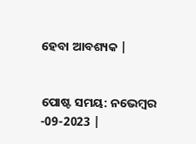ହେବା ଆବଶ୍ୟକ |


ପୋଷ୍ଟ ସମୟ: ନଭେମ୍ବର -09-2023 |